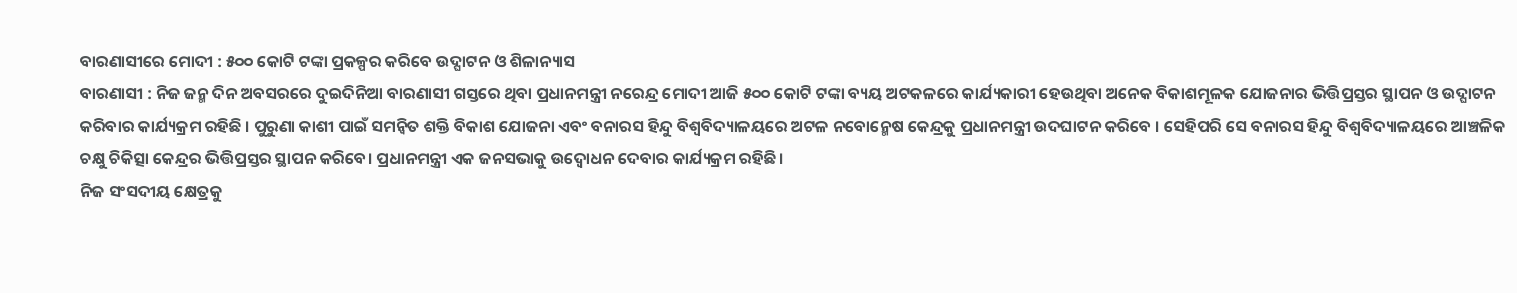ବାରଣାସୀରେ ମୋଦୀ : ୫୦୦ କୋଟି ଟଙ୍କା ପ୍ରକଳ୍ପର କରିବେ ଉଦ୍ଘାଟନ ଓ ଶିଳାନ୍ୟାସ
ବାରଣାସୀ : ନିଜ ଜନ୍ମ ଦିନ ଅବସରରେ ଦୁଇଦିନିଆ ବାରଣାସୀ ଗସ୍ତରେ ଥିବା ପ୍ରଧାନମନ୍ତ୍ରୀ ନରେନ୍ଦ୍ର ମୋଦୀ ଆଜି ୫୦୦ କୋଟି ଟଙ୍କା ବ୍ୟୟ ଅଟକଳରେ କାର୍ଯ୍ୟକାରୀ ହେଉଥିବା ଅନେକ ବିକାଶମୂଳକ ଯୋଜନାର ଭିତ୍ତିପ୍ରସ୍ତର ସ୍ଥାପନ ଓ ଉଦ୍ଘାଟନ କରିବାର କାର୍ଯ୍ୟକ୍ରମ ରହିଛି । ପୁରୁଣା କାଶୀ ପାଇଁ ସମନ୍ୱିତ ଶକ୍ତି ବିକାଶ ଯୋଜନା ଏବଂ ବନାରସ ହିନ୍ଦୁ ବିଶ୍ୱବିଦ୍ୟାଳୟରେ ଅଟଳ ନବୋନ୍ମେଷ କେନ୍ଦ୍ରକୁ ପ୍ରଧାନମନ୍ତ୍ରୀ ଉଦଘାଟନ କରିବେ । ସେହିପରି ସେ ବନାରସ ହିନ୍ଦୁ ବିଶ୍ୱବିଦ୍ୟାଳୟରେ ଆଞ୍ଚଳିକ ଚକ୍ଷୁ ଚିକିତ୍ସା କେନ୍ଦ୍ରର ଭିତ୍ତିପ୍ରସ୍ତର ସ୍ଥାପନ କରିବେ। ପ୍ରଧାନମନ୍ତ୍ରୀ ଏକ ଜନସଭାକୁ ଉଦ୍ବୋଧନ ଦେବାର କାର୍ଯ୍ୟକ୍ରମ ରହିଛି।
ନିଜ ସଂସଦୀୟ କ୍ଷେତ୍ରକୁ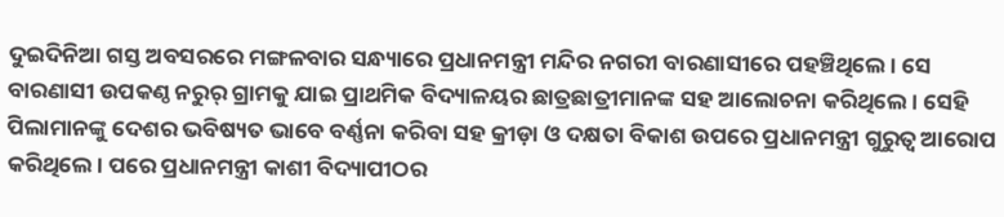ଦୁଇଦିନିଆ ଗସ୍ତ ଅବସରରେ ମଙ୍ଗଳବାର ସନ୍ଧ୍ୟାରେ ପ୍ରଧାନମନ୍ତ୍ରୀ ମନ୍ଦିର ନଗରୀ ବାରଣାସୀରେ ପହଞ୍ଚିଥିଲେ। ସେ ବାରଣାସୀ ଉପକଣ୍ଠ ନରୁର୍ ଗ୍ରାମକୁ ଯାଇ ପ୍ରାଥମିକ ବିଦ୍ୟାଳୟର ଛାତ୍ରଛାତ୍ରୀମାନଙ୍କ ସହ ଆଲୋଚନା କରିଥିଲେ। ସେହି ପିଲାମାନଙ୍କୁ ଦେଶର ଭବିଷ୍ୟତ ଭାବେ ବର୍ଣ୍ଣନା କରିବା ସହ କ୍ରୀଡ଼ା ଓ ଦକ୍ଷତା ବିକାଶ ଉପରେ ପ୍ରଧାନମନ୍ତ୍ରୀ ଗୁରୁତ୍ୱ ଆରୋପ କରିଥିଲେ। ପରେ ପ୍ରଧାନମନ୍ତ୍ରୀ କାଶୀ ବିଦ୍ୟାପୀଠର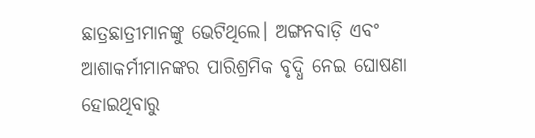ଛାତ୍ରଛାତ୍ରୀମାନଙ୍କୁ ଭେଟିଥିଲେ। ଅଙ୍ଗନବାଡ଼ି ଏବଂ ଆଶାକର୍ମୀମାନଙ୍କର ପାରିଶ୍ରମିକ ବୃଦ୍ଧି ନେଇ ଘୋଷଣା ହୋଇଥିବାରୁ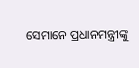ସେମାନେ ପ୍ରଧାନମନ୍ତ୍ରୀଙ୍କୁ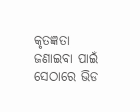କୃତଜ୍ଞତା ଜଣାଇବା ପାଇଁ ସେଠାରେ ଭିଡ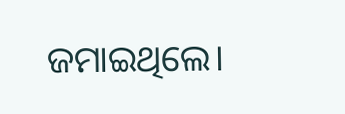ଜମାଇଥିଲେ।